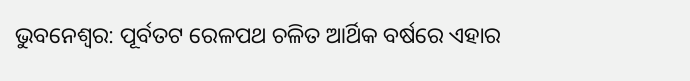ଭୁବନେଶ୍ବର: ପୂର୍ବତଟ ରେଳପଥ ଚଳିତ ଆର୍ଥିକ ବର୍ଷରେ ଏହାର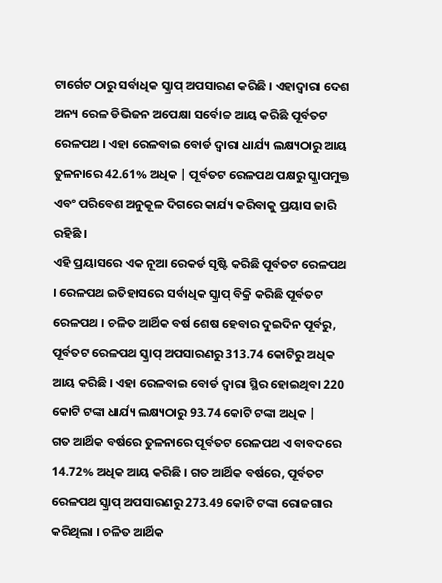ଟାର୍ଗେଟ ଠାରୁ ସର୍ବାଧିକ ସ୍କ୍ରାପ୍ ଅପସାରଣ କରିଛି । ଏହାଦ୍ବାରା ଦେଶ ଅନ୍ୟ ରେଳ ଡିଭିଜନ ଅପେକ୍ଷା ସର୍ବୋଚ୍ଚ ଆୟ କରିଛି ପୂର୍ବତଟ ରେଳପଥ । ଏହା ରେଳବାଇ ବୋର୍ଡ ଦ୍ୱାରା ଧାର୍ଯ୍ୟ ଲକ୍ଷ୍ୟଠାରୁ ଆୟ ତୁଳନାରେ 42.61% ଅଧିକ | ପୂର୍ବତଟ ରେଳପଥ ପକ୍ଷରୁ ସ୍କ୍ରାପମୁକ୍ତ ଏବଂ ପରିବେଶ ଅନୁକୂଳ ଦିଗରେ କାର୍ଯ୍ୟ କରିବାକୁ ପ୍ରୟାସ ଜାରି ରହିଛି ।
ଏହି ପ୍ରୟାସରେ ଏକ ନୂଆ ରେକର୍ଡ ସୃଷ୍ଟି କରିଛି ପୂର୍ବତଟ ରେଳପଥ । ରେଳପଥ ଇତିହାସରେ ସର୍ବାଧିକ ସ୍କ୍ରାପ୍ ବିକ୍ରି କରିଛି ପୂର୍ବତଟ ରେଳପଥ । ଚଳିତ ଆର୍ଥିକ ବର୍ଷ ଶେଷ ହେବାର ଦୁଇଦିନ ପୂର୍ବରୁ, ପୂର୍ବତଟ ରେଳପଥ ସ୍କ୍ରାପ୍ ଅପସାରଣରୁ 313.74 କୋଟିରୁ ଅଧିକ ଆୟ କରିଛି । ଏହା ରେଳବାଇ ବୋର୍ଡ ଦ୍ୱାରା ସ୍ଥିର ହୋଇଥିବା 220 କୋଟି ଟଙ୍କା ଧାର୍ଯ୍ୟ ଲକ୍ଷ୍ୟଠାରୁ 93.74 କୋଟି ଟଙ୍କା ଅଧିକ |
ଗତ ଆର୍ଥିକ ବର୍ଷରେ ତୁଳନାରେ ପୂର୍ବତଟ ରେଳପଥ ଏ ବାବଦରେ 14.72% ଅଧିକ ଆୟ କରିଛି । ଗତ ଆର୍ଥିକ ବର୍ଷରେ, ପୂର୍ବତଟ ରେଳପଥ ସ୍କ୍ରାପ୍ ଅପସାରଣରୁ 273.49 କୋଟି ଟଙ୍କା ରୋଜଗାର କରିଥିଲା । ଚଳିତ ଆର୍ଥିକ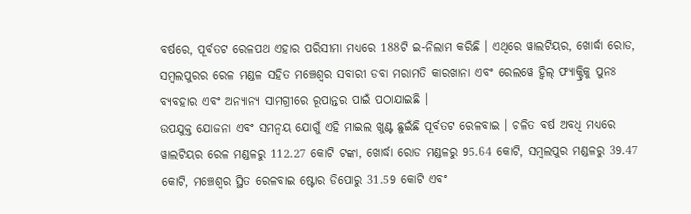ବର୍ଷରେ, ପୂର୍ବତଟ ରେଳପଥ ଏହାର ପରିସୀମା ମଧ୍ୟରେ 188ଟି ଇ-ନିଲାମ କରିଛି । ଏଥିରେ ୱାଲଟିୟର, ଖୋର୍ଦ୍ଧା ରୋଡ, ସମ୍ବଲପୁରର ରେଳ ମଣ୍ଡଳ ସହିତ ମଞ୍ଚେଶ୍ୱର ସବାରୀ ଡବା ମରାମତି କାରଖାନା ଏବଂ ରେଲୱେ ହ୍ବିଲ୍ ଫ୍ୟାକ୍ଟ୍ରିକୁ ପୁନଃ ବ୍ୟବହାର ଏବଂ ଅନ୍ୟାନ୍ୟ ସାମଗ୍ରୀରେ ରୂପାନ୍ତର ପାଇଁ ପଠାଯାଇଛି ।
ଉପଯୁକ୍ତ ଯୋଜନା ଏବଂ ସମନ୍ୱୟ ଯୋଗୁଁ ଏହି ମାଇଲ ଖୁଣ୍ଟ ଛୁଇଁଛି ପୂର୍ବତଟ ରେଳବାଇ । ଚଳିତ ବର୍ଷ ଅବଧି ମଧ୍ୟରେ ୱାଲଟିୟର ରେଳ ମଣ୍ଡଳରୁ 112.27 କୋଟି ଟଙ୍କା, ଖୋର୍ଦ୍ଧା ରୋଡ ମଣ୍ଡଳରୁ 95.64 କୋଟି, ସମ୍ବଲପୁର ମଣ୍ଡଳରୁ 39.47 କୋଟି, ମଞ୍ଚେଶ୍ୱର ସ୍ଥିତ ରେଳବାଇ ଷ୍ଟୋର ଡିପୋରୁ 31.59 କୋଟି ଏବଂ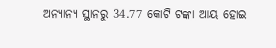ଅନ୍ୟାନ୍ୟ ସ୍ଥାନରୁ 34.77 କୋଟି ଟଙ୍କା ଆୟ ହୋଇ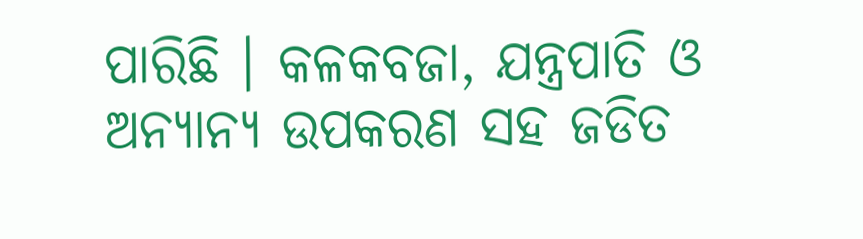ପାରିଛି । କଳକବଜା, ଯନ୍ତ୍ରପାତି ଓ ଅନ୍ୟାନ୍ୟ ଉପକରଣ ସହ ଜଡିତ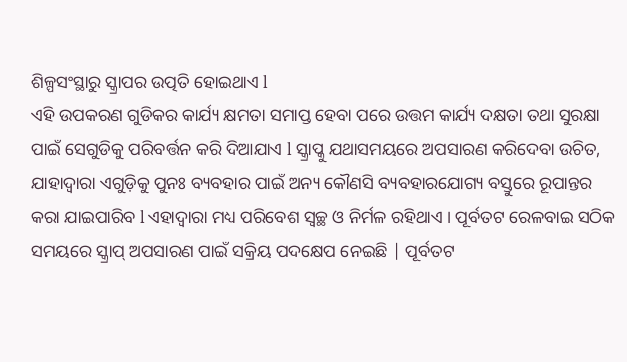ଶିଳ୍ପସଂସ୍ଥାରୁ ସ୍କ୍ରାପର ଉତ୍ପତି ହୋଇଥାଏ l
ଏହି ଉପକରଣ ଗୁଡିକର କାର୍ଯ୍ୟ କ୍ଷମତା ସମାପ୍ତ ହେବା ପରେ ଉତ୍ତମ କାର୍ଯ୍ୟ ଦକ୍ଷତା ତଥା ସୁରକ୍ଷା ପାଇଁ ସେଗୁଡିକୁ ପରିବର୍ତ୍ତନ କରି ଦିଆଯାଏ l ସ୍କ୍ରାପ୍କୁ ଯଥାସମୟରେ ଅପସାରଣ କରିଦେବା ଉଚିତ, ଯାହାଦ୍ୱାରା ଏଗୁଡ଼ିକୁ ପୁନଃ ବ୍ୟବହାର ପାଇଁ ଅନ୍ୟ କୌଣସି ବ୍ୟବହାରଯୋଗ୍ୟ ବସ୍ତୁରେ ରୂପାନ୍ତର କରା ଯାଇପାରିବ l ଏହାଦ୍ୱାରା ମଧ୍ୟ ପରିବେଶ ସ୍ବଚ୍ଛ ଓ ନିର୍ମଳ ରହିଥାଏ । ପୂର୍ବତଟ ରେଳବାଇ ସଠିକ ସମୟରେ ସ୍କ୍ରାପ୍ ଅପସାରଣ ପାଇଁ ସକ୍ରିୟ ପଦକ୍ଷେପ ନେଇଛି | ପୂର୍ବତଟ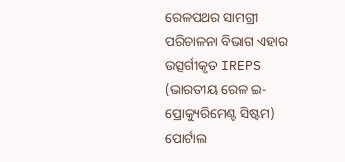ରେଳପଥର ସାମଗ୍ରୀ ପରିଚାଳନା ବିଭାଗ ଏହାର ଉତ୍ସର୍ଗୀକୃତ IREPS (ଭାରତୀୟ ରେଳ ଇ-ପ୍ରୋକ୍ୟୁରିମେଣ୍ଟ ସିଷ୍ଟମ) ପୋର୍ଟାଲ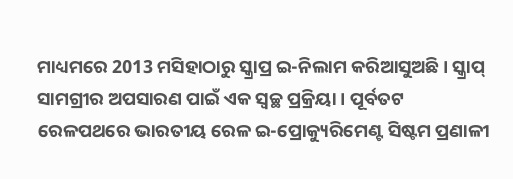ମାଧ୍ୟମରେ 2013 ମସିହାଠାରୁ ସ୍କ୍ରାପ୍ର ଇ-ନିଲାମ କରିଆସୁଅଛି । ସ୍କ୍ରାପ୍ ସାମଗ୍ରୀର ଅପସାରଣ ପାଇଁ ଏକ ସ୍ୱଚ୍ଛ ପ୍ରକ୍ରିୟା । ପୂର୍ବତଟ ରେଳପଥରେ ଭାରତୀୟ ରେଳ ଇ-ପ୍ରୋକ୍ୟୁରିମେଣ୍ଟ ସିଷ୍ଟମ ପ୍ରଣାଳୀ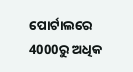ପୋର୍ଟାଲରେ 4000ରୁ ଅଧିକ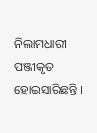ନିଲାମଧାରୀ ପଞ୍ଜୀକୃତ ହୋଇସାରିଛନ୍ତି ।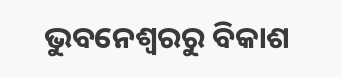ଭୁବନେଶ୍ବରରୁ ବିକାଶ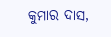କୁମାର ଦାସ,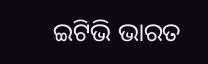ଇଟିଭି ଭାରତ